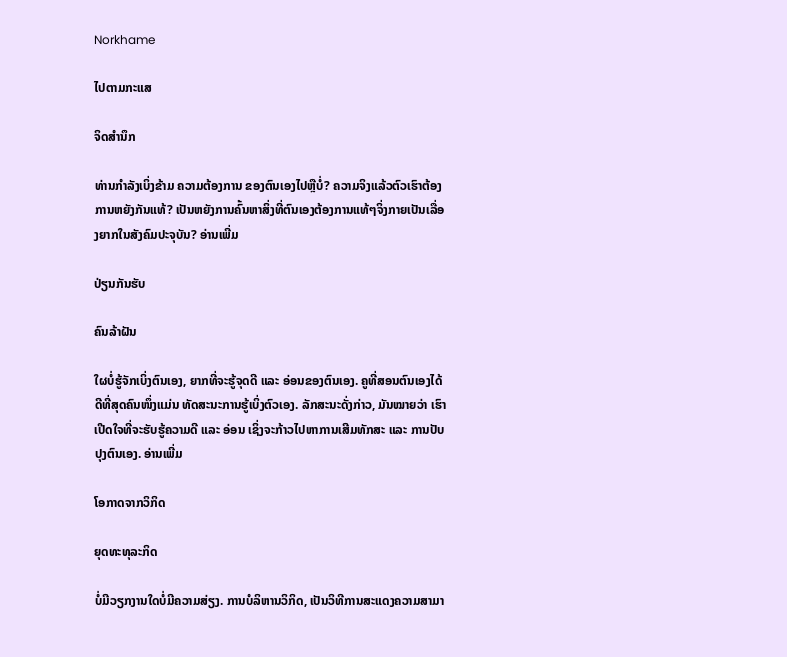Norkhame

ໄປຕາມກະແສ

ຈິດສຳນຶກ

ທ່ານກຳລັງເບິ່ງຂ້າມ ຄວາມຕ້ອງການ ຂອງຕົນເອງໄປຫຼືບໍ່? ຄວາມຈິງແລ້ວຕົວເຮົາຕ້ອງການຫຍັງກັນແທ້? ເປັນຫຍັງການຄົ້ນຫາສິ່ງທີ່ຕົນເອງຕ້ອງການແທ້ໆຈິ່ງກາຍເປັນເລື່ອງຍາກໃນສັງຄົມປະຈຸບັນ? ອ່ານເພີ່ມ

ປ່ຽນກັນຮັບ

ຄົນລ້າຝັນ

ໃຜບໍ່ຮູ້ຈັກເບິ່ງຕົນເອງ, ຍາກທີ່ຈະຮູ້ຈຸດດີ ແລະ ອ່ອນຂອງຕົນເອງ. ຄູທີ່ສອນຕົນເອງໄດ້ດີທີ່ສຸດຄົນໜຶ່ງແມ່ນ ທັດສະນະການຮູ້ເບິ່ງຕົວເອງ. ລັກສະນະດັ່ງກ່າວ, ມັນໝາຍວ່າ ເຮົາເປີດໃຈທີ່ຈະຮັບຮູ້ຄວາມດີ ແລະ ອ່ອນ ເຊິ່ງຈະກ້າວໄປຫາການເສີມທັກສະ ແລະ ການປັບປຸງຕົນເອງ. ອ່ານເພີ່ມ

ໂອກາດຈາກວິກິດ

ຍຸດທະທຸລະກິດ

ບໍ່ມີວຽກງານໃດບໍ່ມີຄວາມສ່ຽງ. ການບໍລິຫານວິກິດ, ເປັນວິທີການສະແດງຄວາມສາມາ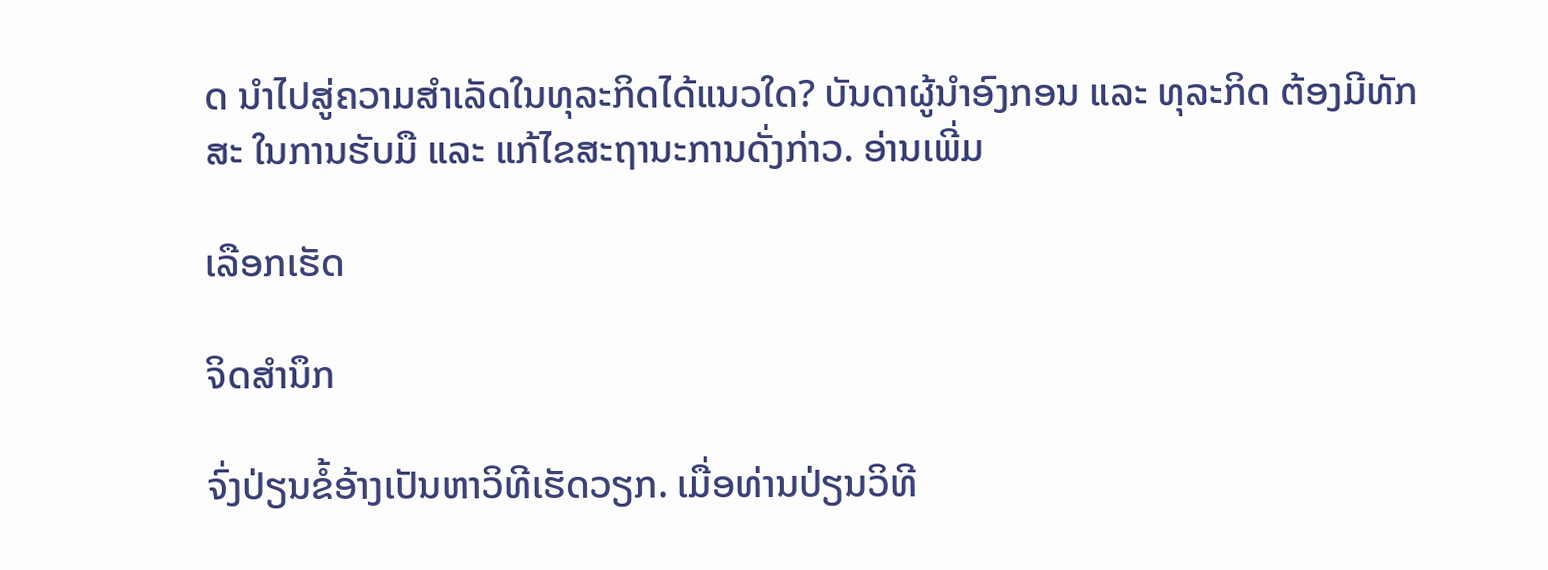ດ ນຳໄປສູ່ຄວາມສຳເລັດໃນທຸລະກິດໄດ້ແນວໃດ? ບັນດາຜູ້ນຳອົງກອນ ແລະ ທຸລະກິດ ຕ້ອງມີທັກສະ ໃນການຮັບມື ແລະ ແກ້ໄຂສະຖານະການດັ່ງກ່າວ. ອ່ານເພີ່ມ

ເລືອກເຮັດ

ຈິດສຳນຶກ

ຈົ່ງປ່ຽນຂໍ້ອ້າງເປັນຫາວິທີເຮັດວຽກ. ເມື່ອທ່ານປ່ຽນວິທີ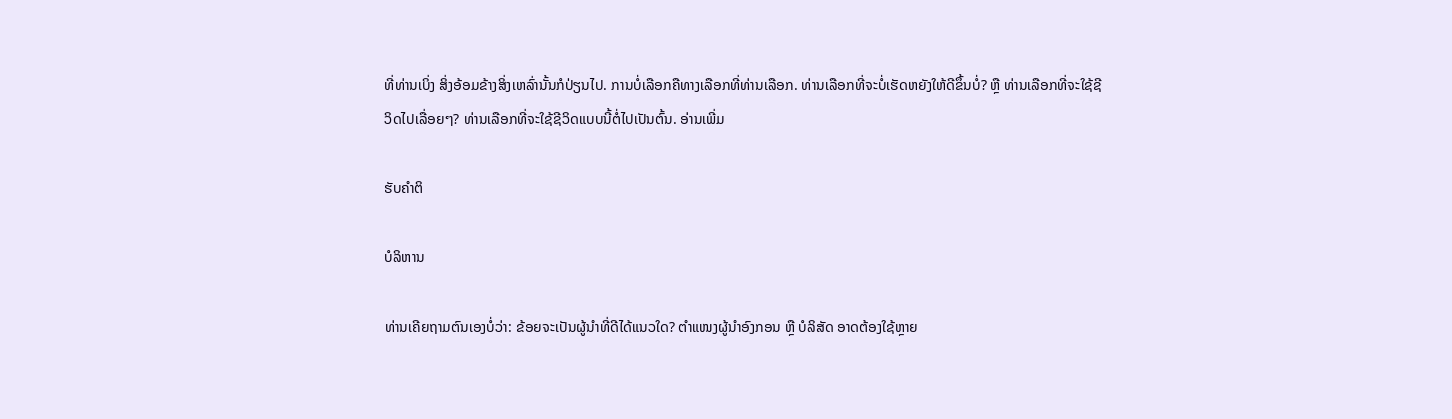ທີ່ທ່ານເບິ່ງ ສິ່ງອ້ອມຂ້າງສິ່ງເຫລົ່ານັ້ນກໍປ່ຽນໄປ. ການບໍ່ເລືອກຄືທາງເລືອກທີ່ທ່ານເລືອກ. ທ່ານເລືອກທີ່ຈະບໍ່ເຮັດຫຍັງໃຫ້ດີຂຶ້ນບໍ່? ຫຼື ທ່ານເລືອກທີ່ຈະໃຊ້ຊີວິດໄປເລື່ອຍໆ? ທ່ານເລືອກທີ່ຈະໃຊ້ຊີວິດແບບນີ້ຕໍ່ໄປເປັນຕົ້ນ. ອ່ານເພີ່ມ

ຮັບຄຳຕິ

ບໍລິຫານ

ທ່ານເຄີຍຖາມຕົນເອງບໍ່ວ່າ: ຂ້ອຍຈະເປັນຜູ້ນໍາທີ່ດີໄດ້ແນວໃດ? ຕໍາແໜງຜູ້ນຳອົງກອນ ຫຼື ບໍລິສັດ ອາດຕ້ອງໃຊ້ຫຼາຍ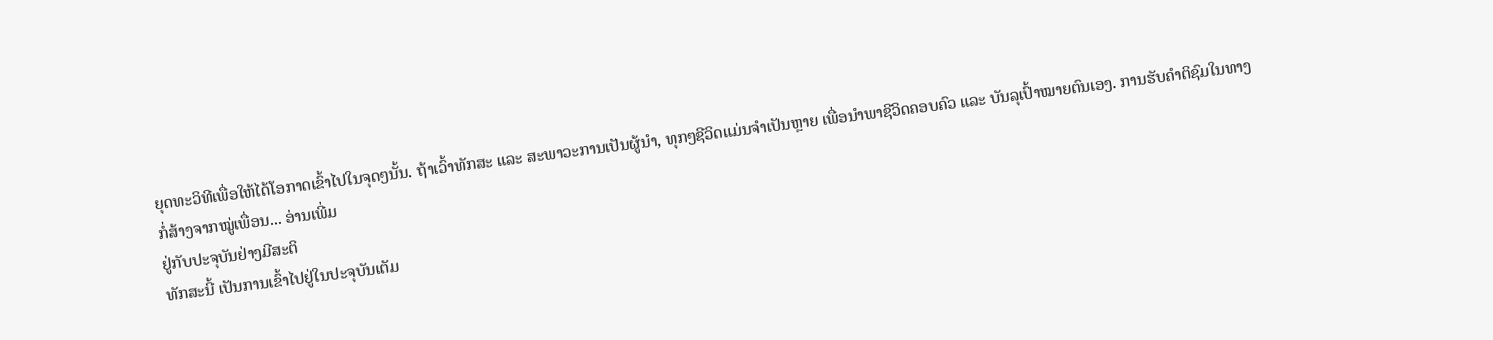ຍຸດທະວິທີເພື່ອໃຫ້ໄດ້ໂອກາດເຂົ້າໄປໃນຈຸດໆນັ້ນ. ຖ້າເວົ້າທັກສະ ແລະ ສະພາວະການເປັນຜູ້ນຳ, ທຸກໆຊີວິດແມ່ນຈຳເປັນຫຼາຍ ເພື່ອນຳພາຊີວິດຄອບຄົວ ແລະ ບັນລຸເປົ້າໝາຍຕົນເອງ. ການຮັບຄຳຕິຊົມໃນທາງກໍ່ສ້າງຈາກໝູ່ເພື່ອນ... ອ່ານເພີ່ມ
ຢູ່ກັບປະຈຸບັນຢ່າງມີສະຕິ
ທັກສະນີ້ ເປັນການເຂົ້າໄປຢູ່ໃນປະຈຸບັນເຕັມ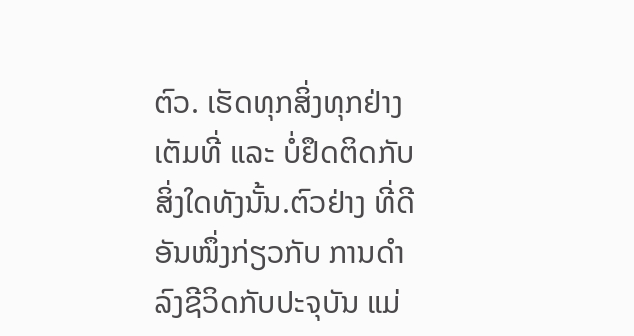ຕົວ. ເຮັດທຸກສິ່ງທຸກຢ່າງເຕັມທີ່ ແລະ ບໍ່ຢຶດຕິດກັບສິ່ງໃດທັງນັ້ນ.ຕົວຢ່າງ ທີ່ດີອັນໜຶ່ງກ່ຽວກັບ ການດຳລົງຊີວິດກັບປະຈຸບັນ ແມ່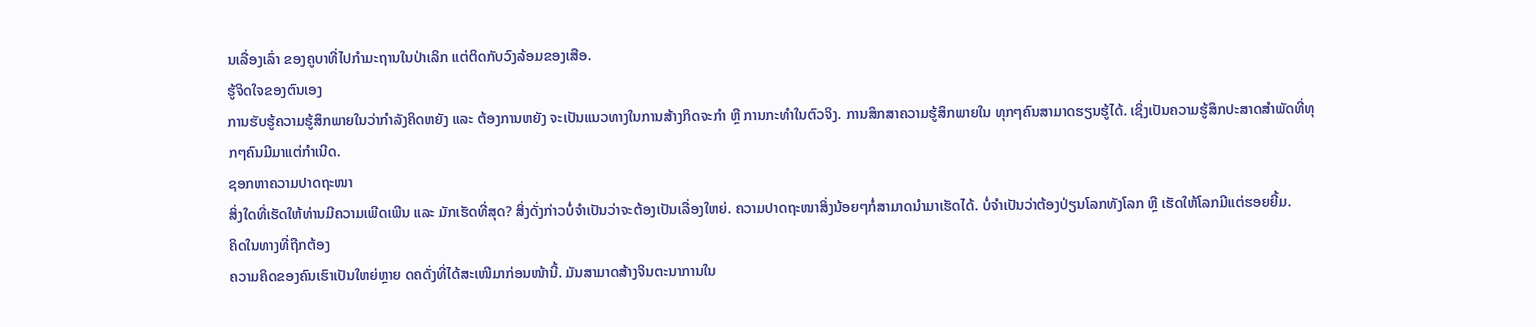ນເລື່ອງເລົ່າ ຂອງຄູບາທີ່ໄປກຳມະຖານໃນປ່າເລິກ ແຕ່ຕິດກັບວົງລ້ອມຂອງເສືອ.
ຮູ້ຈິດໃຈຂອງຕົນເອງ
ການຮັບຮູ້ຄວາມຮູ້ສຶກພາຍໃນວ່າກຳລັງຄິດຫຍັງ ແລະ ຕ້ອງການຫຍັງ ຈະເປັນແນວທາງໃນການສ້າງກິດຈະກຳ ຫຼື ການກະທຳໃນຕົວຈິງ. ການສຶກສາຄວາມຮູ້ສຶກພາຍໃນ ທຸກໆຄົນສາມາດຮຽນຮູ້ໄດ້. ເຊິ່ງເປັນຄວາມຮູ້ສຶກປະສາດສຳພັດທີ່ທຸກໆຄົນມີມາແຕ່ກຳເນີດ.
ຊອກຫາຄວາມປາດຖະໜາ
ສິ່ງໃດທີ່ເຮັດໃຫ້ທ່ານມີຄວາມເພີດເພີນ ແລະ ມັກເຮັດທີ່ສຸດ? ສິ່ງດັ່ງກ່າວບໍ່ຈຳເປັນວ່າຈະຕ້ອງເປັນເລື່ອງໃຫຍ່. ຄວາມປາດຖະໜາສິ່ງນ້ອຍໆກໍ່ສາມາດນຳມາເຮັດໄດ້. ບໍ່ຈຳເປັນວ່າຕ້ອງປ່ຽນໂລກທັງໂລກ ຫຼື ເຮັດໃຫ້ໂລກມີແຕ່ຮອຍຍີ້ມ.
ຄິດໃນທາງທີ່ຖືກຕ້ອງ
ຄວາມຄິດຂອງຄົນເຮົາເປັນໃຫຍ່ຫຼາຍ ດຄດັ່ງທີ່ໄດ້ສະເໜີມາກ່ອນໜ້ານີ້. ມັນສາມາດສ້າງຈິນຕະນາການໃນ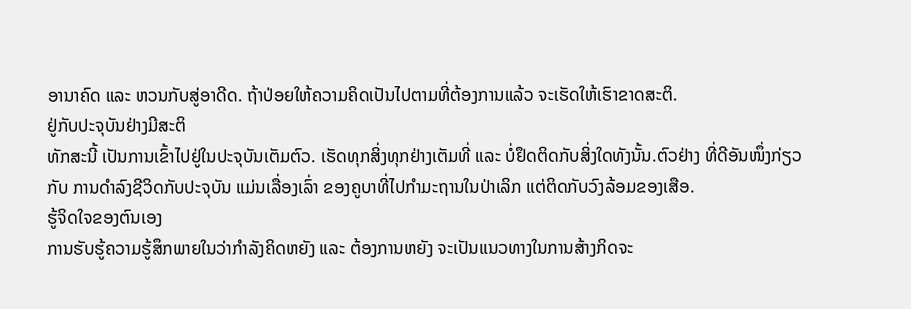ອານາຄົດ ແລະ ຫວນກັບສູ່ອາດີດ. ຖ້າປ່ອຍໃຫ້ຄວາມຄິດເປັນໄປຕາມທີ່ຕ້ອງການແລ້ວ ຈະເຮັດໃຫ້ເຮົາຂາດສະຕິ.
ຢູ່ກັບປະຈຸບັນຢ່າງມີສະຕິ
ທັກສະນີ້ ເປັນການເຂົ້າໄປຢູ່ໃນປະຈຸບັນເຕັມຕົວ. ເຮັດທຸກສິ່ງທຸກຢ່າງເຕັມທີ່ ແລະ ບໍ່ຢຶດຕິດກັບສິ່ງໃດທັງນັ້ນ.ຕົວຢ່າງ ທີ່ດີອັນໜຶ່ງກ່ຽວກັບ ການດຳລົງຊີວິດກັບປະຈຸບັນ ແມ່ນເລື່ອງເລົ່າ ຂອງຄູບາທີ່ໄປກຳມະຖານໃນປ່າເລິກ ແຕ່ຕິດກັບວົງລ້ອມຂອງເສືອ.
ຮູ້ຈິດໃຈຂອງຕົນເອງ
ການຮັບຮູ້ຄວາມຮູ້ສຶກພາຍໃນວ່າກຳລັງຄິດຫຍັງ ແລະ ຕ້ອງການຫຍັງ ຈະເປັນແນວທາງໃນການສ້າງກິດຈະ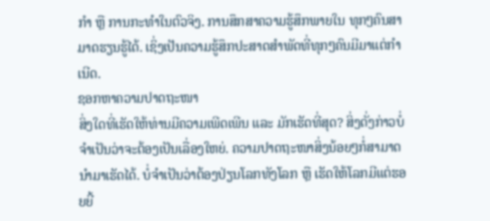ກຳ ຫຼື ການກະທຳໃນຕົວຈິງ. ການສຶກສາຄວາມຮູ້ສຶກພາຍໃນ ທຸກໆຄົນສາມາດຮຽນຮູ້ໄດ້. ເຊິ່ງເປັນຄວາມຮູ້ສຶກປະສາດສຳພັດທີ່ທຸກໆຄົນມີມາແຕ່ກຳເນີດ.
ຊອກຫາຄວາມປາດຖະໜາ
ສິ່ງໃດທີ່ເຮັດໃຫ້ທ່ານມີຄວາມເພີດເພີນ ແລະ ມັກເຮັດທີ່ສຸດ? ສິ່ງດັ່ງກ່າວບໍ່ຈຳເປັນວ່າຈະຕ້ອງເປັນເລື່ອງໃຫຍ່. ຄວາມປາດຖະໜາສິ່ງນ້ອຍໆກໍ່ສາມາດນຳມາເຮັດໄດ້. ບໍ່ຈຳເປັນວ່າຕ້ອງປ່ຽນໂລກທັງໂລກ ຫຼື ເຮັດໃຫ້ໂລກມີແຕ່ຮອຍຍີ້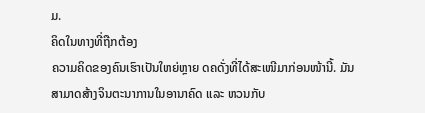ມ.
ຄິດໃນທາງທີ່ຖືກຕ້ອງ
ຄວາມຄິດຂອງຄົນເຮົາເປັນໃຫຍ່ຫຼາຍ ດຄດັ່ງທີ່ໄດ້ສະເໜີມາກ່ອນໜ້ານີ້. ມັນສາມາດສ້າງຈິນຕະນາການໃນອານາຄົດ ແລະ ຫວນກັບ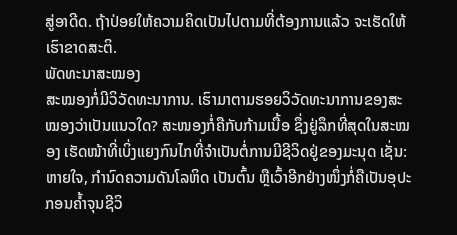ສູ່ອາດີດ. ຖ້າປ່ອຍໃຫ້ຄວາມຄິດເປັນໄປຕາມທີ່ຕ້ອງການແລ້ວ ຈະເຮັດໃຫ້ເຮົາຂາດສະຕິ.
ພັດທະນາສະໝອງ
ສະໝອງກໍ່ມີວິວັດທະນາການ. ເຮົາມາຕາມຮອຍວິວັດທະນາການຂອງສະໝອງວ່າເປັນແນວໃດ? ສະໜອງກໍ່ຄືກັບກ້າມເນື້ອ ຊຶ່ງຢູ່ລຶກທີ່ສຸດໃນສະໝອງ ເຮັດໜ້າທີ່ເບິ່ງແຍງກົນໄກທີ່ຈໍາເປັນຕໍ່ການມີຊີວິດຢູ່ຂອງມະນຸດ ເຊັ່ນ: ຫາຍໃຈ, ກຳນົດຄວາມດັນໂລຫິດ ເປັນຕົ້ນ ຫຼືເວົ້າອີກຢ່າງໜຶ່ງກໍ່ຄືເປັນອຸປະກອນຄໍ້າຈຸນຊີວິ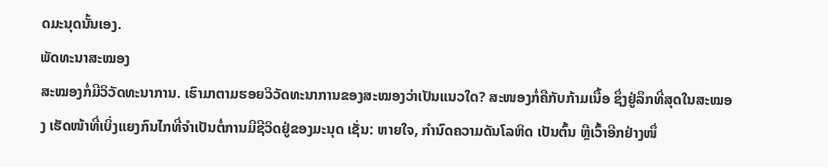ດມະນຸດນັ້ນເອງ.
ພັດທະນາສະໝອງ
ສະໝອງກໍ່ມີວິວັດທະນາການ. ເຮົາມາຕາມຮອຍວິວັດທະນາການຂອງສະໝອງວ່າເປັນແນວໃດ? ສະໜອງກໍ່ຄືກັບກ້າມເນື້ອ ຊຶ່ງຢູ່ລຶກທີ່ສຸດໃນສະໝອງ ເຮັດໜ້າທີ່ເບິ່ງແຍງກົນໄກທີ່ຈໍາເປັນຕໍ່ການມີຊີວິດຢູ່ຂອງມະນຸດ ເຊັ່ນ: ຫາຍໃຈ, ກຳນົດຄວາມດັນໂລຫິດ ເປັນຕົ້ນ ຫຼືເວົ້າອີກຢ່າງໜຶ່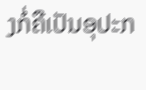ງກໍ່ຄືເປັນອຸປະກ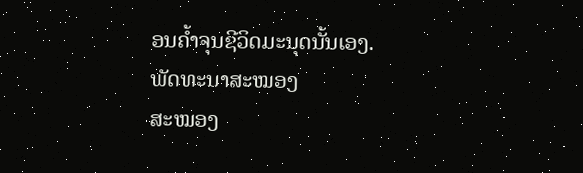ອນຄໍ້າຈຸນຊີວິດມະນຸດນັ້ນເອງ.
ພັດທະນາສະໝອງ
ສະໝອງ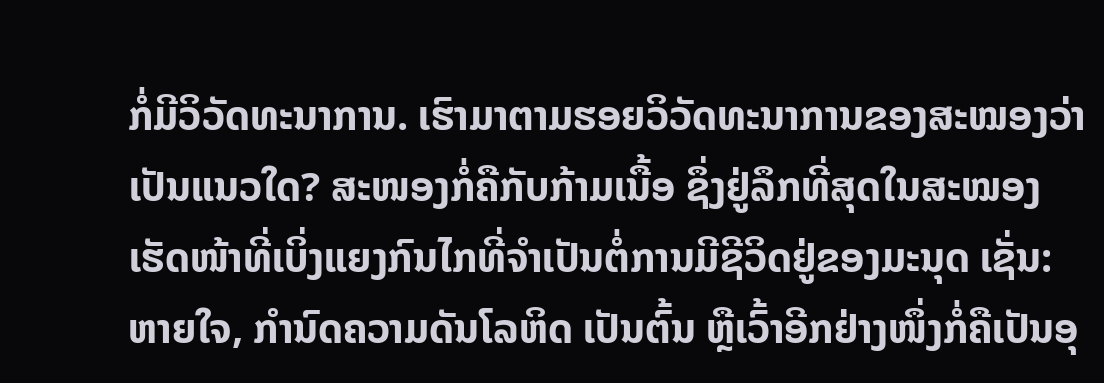ກໍ່ມີວິວັດທະນາການ. ເຮົາມາຕາມຮອຍວິວັດທະນາການຂອງສະໝອງວ່າເປັນແນວໃດ? ສະໜອງກໍ່ຄືກັບກ້າມເນື້ອ ຊຶ່ງຢູ່ລຶກທີ່ສຸດໃນສະໝອງ ເຮັດໜ້າທີ່ເບິ່ງແຍງກົນໄກທີ່ຈໍາເປັນຕໍ່ການມີຊີວິດຢູ່ຂອງມະນຸດ ເຊັ່ນ: ຫາຍໃຈ, ກຳນົດຄວາມດັນໂລຫິດ ເປັນຕົ້ນ ຫຼືເວົ້າອີກຢ່າງໜຶ່ງກໍ່ຄືເປັນອຸ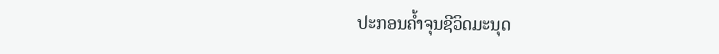ປະກອນຄໍ້າຈຸນຊີວິດມະນຸດ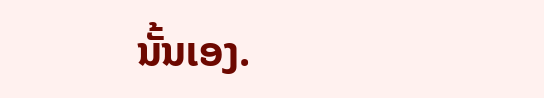ນັ້ນເອງ.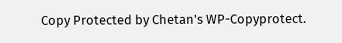Copy Protected by Chetan's WP-Copyprotect.